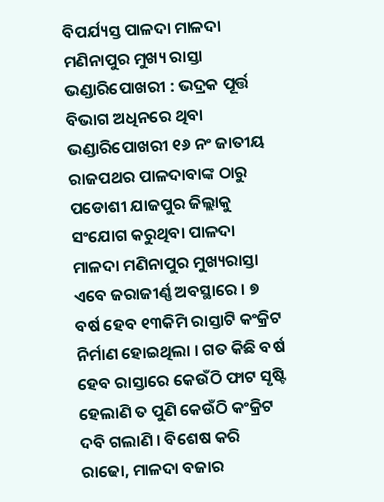ବିପର୍ଯ୍ୟସ୍ତ ପାଳଦା ମାଳଦା ମଣିନାପୁର ମୁଖ୍ୟ ରାସ୍ତା
ଭଣ୍ଡାରିପୋଖରୀ : ଭଦ୍ରକ ପୂର୍ତ୍ତ ବିଭାଗ ଅଧିନରେ ଥିବା ଭଣ୍ଡାରିପୋଖରୀ ୧୬ ନଂ ଜାତୀୟ ରାଜପଥର ପାଳଦାବାଙ୍କ ଠାରୁ ପଡୋଶୀ ଯାଜପୁର ଜିଲ୍ଲାକୁ ସଂଯୋଗ କରୁଥିବା ପାଳଦା ମାଳଦା ମଣିନାପୁର ମୁଖ୍ୟରାସ୍ତା ଏବେ ଜରାଜୀର୍ଣ୍ଣ ଅବସ୍ଥାରେ । ୭ ବର୍ଷ ହେବ ୧୩କିମି ରାସ୍ତାଟି କଂକ୍ରିଟ ନିର୍ମାଣ ହୋଇଥିଲା । ଗତ କିଛି ବର୍ଷ ହେବ ରାସ୍ତାରେ କେଉଁଠି ଫାଟ ସୃଷ୍ଟି ହେଲାଣି ତ ପୁଣି କେଉଁଠି କଂକ୍ରିଟ ଦବି ଗଲାଣି । ବିଶେଷ କରି ରାଢୋ, ମାଳଦା ବଜାର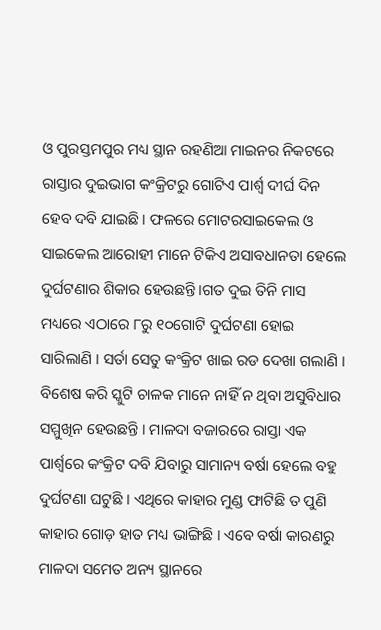ଓ ପୁରସ୍ତମପୁର ମଧ୍ୟ ସ୍ଥାନ ରହଣିଆ ମାଇନର ନିକଟରେ ରାସ୍ତାର ଦୁଇଭାଗ କଂକ୍ରିଟରୁ ଗୋଟିଏ ପାର୍ଶ୍ୱ ଦୀର୍ଘ ଦିନ ହେବ ଦବି ଯାଇଛି । ଫଳରେ ମୋଟରସାଇକେଲ ଓ ସାଇକେଲ ଆରୋହୀ ମାନେ ଟିକିଏ ଅସାବଧାନତା ହେଲେ ଦୁର୍ଘଟଣାର ଶିକାର ହେଉଛନ୍ତି ।ଗତ ଦୁଇ ତିନି ମାସ ମଧ୍ୟରେ ଏଠାରେ ୮ରୁ ୧୦ଗୋଟି ଦୁର୍ଘଟଣା ହୋଇ ସାରିଲାଣି । ସର୍ତା ସେତୁ କଂକ୍ରିଟ ଖାଇ ରଡ ଦେଖା ଗଲାଣି । ବିଶେଷ କରି ସ୍କୁଟି ଚାଳକ ମାନେ ନାହିଁ ନ ଥିବା ଅସୁବିଧାର ସମ୍ମୁଖିନ ହେଉଛନ୍ତି । ମାଳଦା ବଜାରରେ ରାସ୍ତା ଏକ ପାର୍ଶ୍ୱରେ କଂକ୍ରିଟ ଦବି ଯିବାରୁ ସାମାନ୍ୟ ବର୍ଷା ହେଲେ ବହୁ ଦୁର୍ଘଟଣା ଘଟୁଛି । ଏଥିରେ କାହାର ମୁଣ୍ଡ ଫାଟିଛି ତ ପୁଣି କାହାର ଗୋଡ଼ ହାତ ମଧ୍ୟ ଭାଙ୍ଗିଛି । ଏବେ ବର୍ଷା କାରଣରୁ ମାଳଦା ସମେତ ଅନ୍ୟ ସ୍ଥାନରେ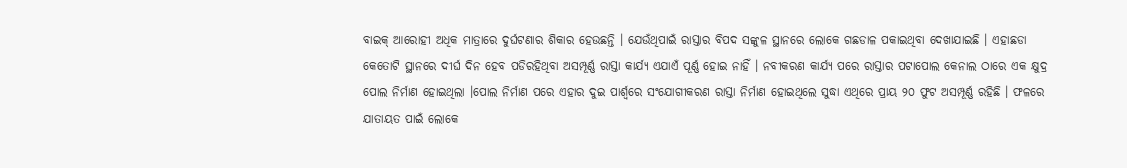ବାଇକ୍ ଆରୋହୀ ଅଧିକ ମାତ୍ରାରେ ଦୁର୍ଘଟଣାର ଶିକାର ହେଉଛନ୍ତି । ଯେଉଁଥିପାଇଁ ରାସ୍ତାର ବିପଦ ସଙ୍କୁଳ ସ୍ଥାନରେ ଲୋକେ ଗଛଡାଳ ପକାଇଥିବା ଦେଖାଯାଇଛି । ଏହାଛଡା କେତୋଟି ସ୍ଥାନରେ ଦୀର୍ଘ ଦିନ ହେବ ପଡିରହିଥିବା ଅସମ୍ପୂର୍ଣ୍ଣ ରାସ୍ତା କାର୍ଯ୍ୟ ଏଯାଏଁ ପୂର୍ଣ୍ଣ ହୋଇ ନାହିଁ । ନବୀକରଣ କାର୍ଯ୍ୟ ପରେ ରାସ୍ତାର ପଟାପୋଲ କେନାଲ ଠାରେ ଏକ କ୍ଷୁଦ୍ର ପୋଲ ନିର୍ମାଣ ହୋଇଥିଲା ।ପୋଲ ନିର୍ମାଣ ପରେ ଏହାର ଦୁଇ ପାର୍ଶ୍ୱରେ ସଂଯୋଗୀକରଣ ରାସ୍ତା ନିର୍ମାଣ ହୋଇଥିଲେ ସୁଦ୍ଧା ଏଥିରେ ପ୍ରାୟ ୨୦ ଫୁଟ ଅସମ୍ପୂର୍ଣ୍ଣ ରହିଛି । ଫଳରେ ଯାତାୟତ ପାଇଁ ଲୋକେ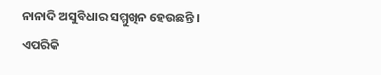ନାନାଦି ଅସୁବିଧାର ସମ୍ମୁଖିନ ହେଉଛନ୍ତି । ଏପରିକି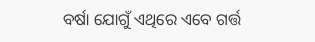ବର୍ଷା ଯୋଗୁଁ ଏଥିରେ ଏବେ ଗର୍ତ୍ତ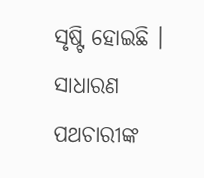ସୃଷ୍ଟି ହୋଇଛି । ସାଧାରଣ ପଥଚାରୀଙ୍କ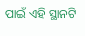ପାଇଁ ଏହି ସ୍ଥାନଟି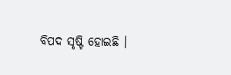ବିପଦ ସୃଷ୍ଟି ହୋଇଛି ।